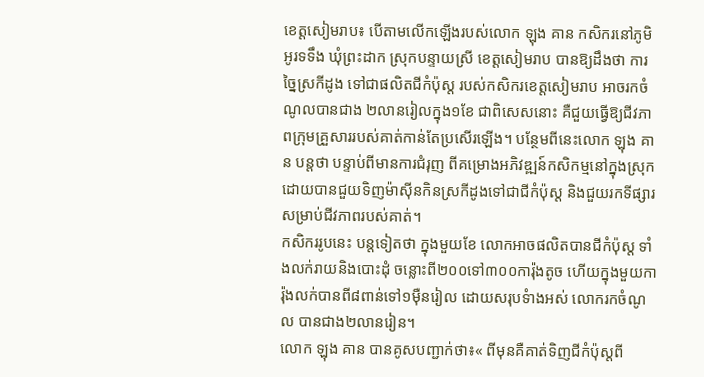ខេត្តសៀមរាប៖ បេីតាមលេីកឡេីងរបស់លោក ឡុង គាន កសិករនៅភូមិអូរទទឹង ឃុំព្រះដាក ស្រុកបន្ទាយស្រី ខេត្តសៀមរាប បានឱ្យដឹងថា ការច្នៃស្រកីដូង ទៅជាផលិតជីកំប៉ុស្ត របស់កសិករខេត្តសៀមរាប អាចរកចំណូលបានជាង ២លានរៀលក្នុង១ខែ ជាពិសេសនោះ គឺជួយធ្វើឱ្យជីវភាពក្រុមគ្រួសាររបស់គាត់កាន់តែប្រសើរឡើង។ បន្ថែមពីនេះលោក ឡុង គាន បន្តថា បន្ទាប់ពីមានការជំរុញ ពីគម្រោងអភិវឌ្ឍន៍កសិកម្មនៅក្នុងស្រុក ដោយបានជួយទិញម៉ាស៊ីនកិនស្រកីដូងទៅជាជីកំប៉ុស្ត និងជួយរកទីផ្សារ សម្រាប់ជីវភាពរបស់គាត់។
កសិកររូបនេះ បន្តទៀតថា ក្នុងមួយខែ លោកអាចផលិតបានជីកំប៉ុស្ត ទាំងលក់រាយនិងបោះដុំ ចន្លោះពី២០០ទៅ៣០០ការ៉ុងតូច ហើយក្នុងមួយការ៉ុងលក់បានពី៨ពាន់ទៅ១ម៉ឺនរៀល ដោយសរុបទំាងអស់ លោករកចំណូល បានជាង២លានរៀន។
លោក ឡុង គាន បានគូសបញ្ជាក់ថា៖« ពីមុនគឺគាត់ទិញជីកំប៉ុស្តពី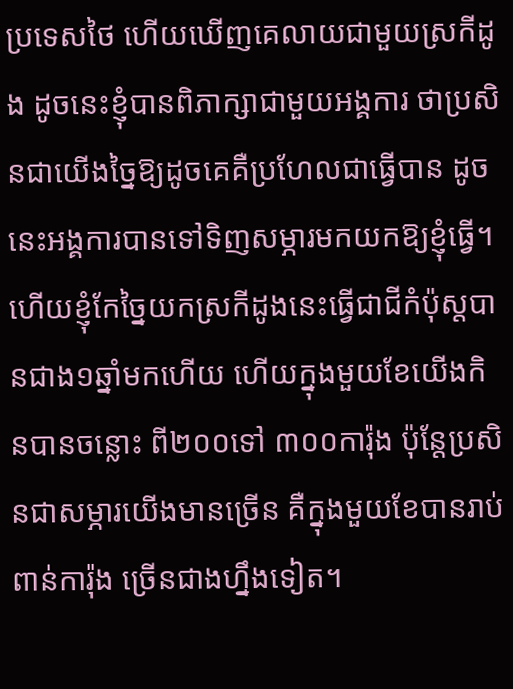ប្រទេសថៃ ហើយឃើញគេលាយជាមួយស្រកីដូង ដូចនេះខ្ញុំបានពិភាក្សាជាមួយអង្គការ ថាប្រសិនជាយើងច្នៃឱ្យដូចគេគឺប្រហែលជាធ្វើបាន ដូចនេះអង្គការបានទៅទិញសម្ភារមកយកឱ្យខ្ញុំធ្វើ។ ហើយខ្ញុំកែច្នៃយកស្រកីដូងនេះធ្វើជាជីកំប៉ុស្តបានជាង១ឆ្នាំមកហើយ ហើយក្នុងមួយខែយើងកិនបានចន្លោះ ពី២០០ទៅ ៣០០ការ៉ុង ប៉ុន្តែប្រសិនជាសម្ភារយើងមានច្រើន គឺក្នុងមួយខែបានរាប់ពាន់ការ៉ុង ច្រើនជាងហ្នឹងទៀត។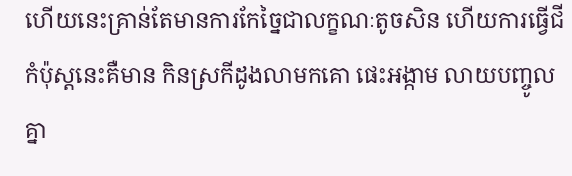ហើយនេះគ្រាន់តែមានការកែច្នៃជាលក្ខណៈតូចសិន ហើយការធ្វើជីកំប៉ុស្តនេះគឺមាន កិនស្រកីដូងលាមកគោ ផេះអង្កាម លាយបញ្ចូលគ្នា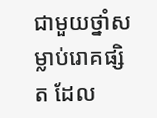ជាមួយថ្នាំសម្លាប់រោគផ្សិត ដែល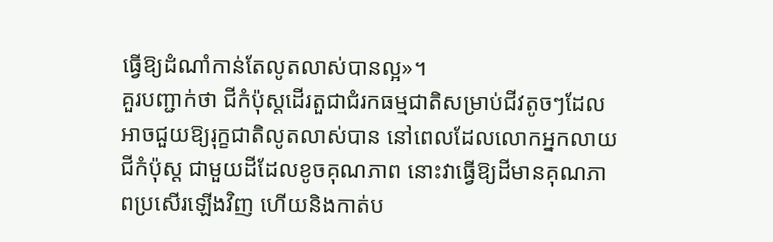ធ្វើឱ្យដំណាំកាន់តែលូតលាស់បានល្អ»។
គួរបញ្ជាក់ថា ជីកំប៉ុស្តដើរតួជាជំរកធម្មជាតិសម្រាប់ជីវតូចៗដែលអាចជួយឱ្យរុក្ខជាតិលូតលាស់បាន នៅពេលដែលលោកអ្នកលាយ ជីកំប៉ុស្ត ជាមួយដីដែលខូចគុណភាព នោះវាធ្វើឱ្យដីមានគុណភាពប្រសើរឡើងវិញ ហើយនិងកាត់ប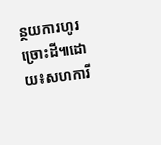ន្ថយការហូរច្រោះដី៕ដោយ៖សហការី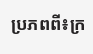ប្រភពពី៖ក្រ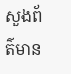សួងព័ត៌មាន